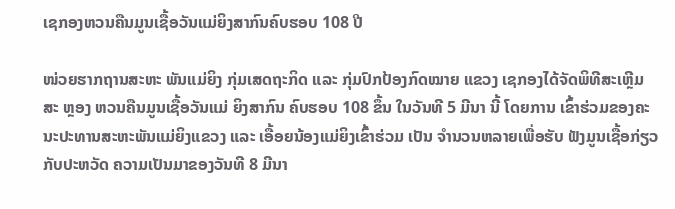ເຊກອງຫວນຄືນມູນເຊື້ອວັນແມ່ຍິງສາກົນຄົບຮອບ 108 ປີ

ໜ່ວຍຮາກຖານສະຫະ ພັນແມ່ຍິງ ກຸ່ມເສດຖະກິດ ແລະ ກຸ່ມປົກປ້ອງກົດໝາຍ ແຂວງ ເຊກອງໄດ້ຈັດພິທີສະເຫຼີມສະ ຫຼອງ ຫວນຄືນມູນເຊື້ອວັນແມ່ ຍິງສາກົນ ຄົບຮອບ 108 ຂຶ້ນ ໃນວັນທີ 5 ມີນາ ນີ້ ໂດຍການ ເຂົ້າຮ່ວມຂອງຄະນະປະທານສະຫະພັນແມ່ຍິງແຂວງ ແລະ ເອື້ອຍນ້ອງແມ່ຍິງເຂົ້າຮ່ວມ ເປັນ ຈຳນວນຫລາຍເພື່ອຮັບ ຟັງມູນເຊື້ອກ່ຽວກັບປະຫວັດ ຄວາມເປັນມາຂອງວັນທີ 8 ມີນາ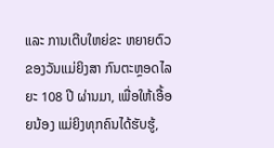ແລະ ການເຕີບໃຫຍ່ຂະ ຫຍາຍຕົວຂອງວັນແມ່ຍິງສາ ກົນຕະຫຼອດໄລຍະ 108 ປີ ຜ່ານມາ, ເພື່ອໃຫ້ເອື້ອຍນ້ອງ ແມ່ຍິງທຸກຄົນໄດ້ຮັບຮູ້,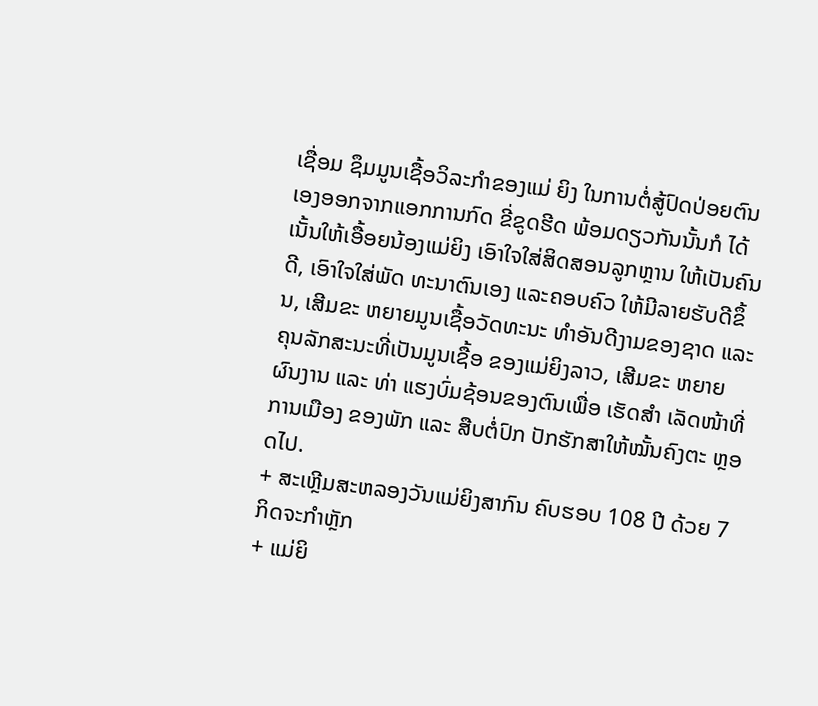ເຊື່ອມ ຊຶມມູນເຊື້ອວິລະກໍາຂອງແມ່ ຍິງ ໃນການຕໍ່ສູ້ປົດປ່ອຍຕົນ ເອງອອກຈາກແອກການກົດ ຂີ່ຂູດຮີດ ພ້ອມດຽວກັນນັ້ນກໍ ໄດ້ເນັ້ນໃຫ້ເອື້ອຍນ້ອງແມ່ຍິງ ເອົາໃຈໃສ່ສິດສອນລູກຫຼານ ໃຫ້ເປັນຄົນດີ, ເອົາໃຈໃສ່ພັດ ທະນາຕົນເອງ ແລະຄອບຄົວ ໃຫ້ມີລາຍຮັບດີຂຶ້ນ, ເສີມຂະ ຫຍາຍມູນເຊື້ອວັດທະນະ ທຳອັນດີງາມຂອງຊາດ ແລະ ຄຸນລັກສະນະທີ່ເປັນມູນເຊື້ອ ຂອງແມ່ຍິງລາວ, ເສີມຂະ ຫຍາຍຜົນງານ ແລະ ທ່າ ແຮງບົ່ມຊ້ອນຂອງຕົນເພື່ອ ເຮັດສຳ ເລັດໜ້າທີ່ການເມືອງ ຂອງພັກ ແລະ ສືບຕໍ່ປົກ ປັກຮັກສາໃຫ້ໝັ້ນຄົງຕະ ຫຼອດໄປ.
+ ສະເຫຼີມສະຫລອງວັນແມ່ຍິງສາກົນ ຄົບຮອບ 108 ປີ ດ້ວຍ 7 ກິດຈະກໍາຫຼັກ
+ ແມ່ຍິ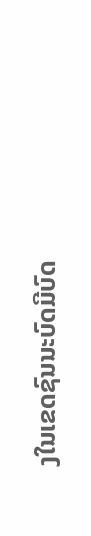ງໃນເຂດຊົນນະບົດມີບົດ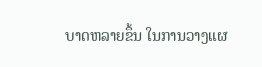ບາດຫລາຍຂຶ້ນ ໃນການວາງແຜ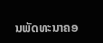ນພັດທະນາຄອ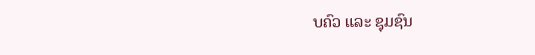ບຄົວ ແລະ ຊຸມຊົນ